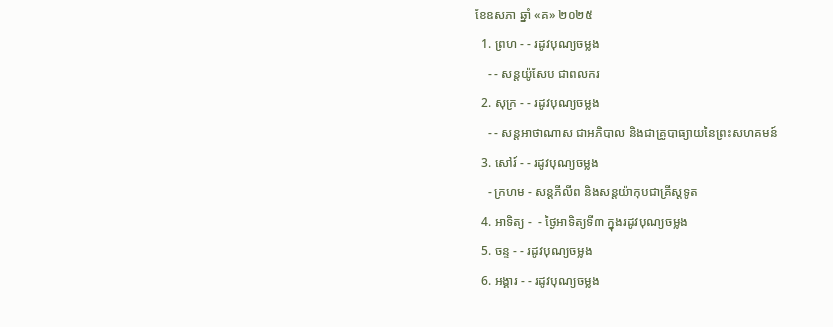ខែឧសភា ឆ្នាំ «គ» ២០២៥
  1. ព្រហ - - រដូវបុណ្យចម្លង
    - - សន្ដយ៉ូសែប ជាពលករ
  2. សុក្រ - - រដូវបុណ្យចម្លង
    - - សន្ដអាថាណាស ជាអភិបាល និងជាគ្រូបាធ្យាយនៃព្រះសហគមន៍
  3. សៅរ៍ - - រដូវបុណ្យចម្លង
    - ក្រហម - សន្ដភីលីព និងសន្ដយ៉ាកុបជាគ្រីស្ដទូត
  4. អាទិត្យ -  - ថ្ងៃអាទិត្យទី៣ ក្នុងរដូវបុណ្យចម្លង
  5. ចន្ទ - - រដូវបុណ្យចម្លង
  6. អង្គារ - - រដូវបុណ្យចម្លង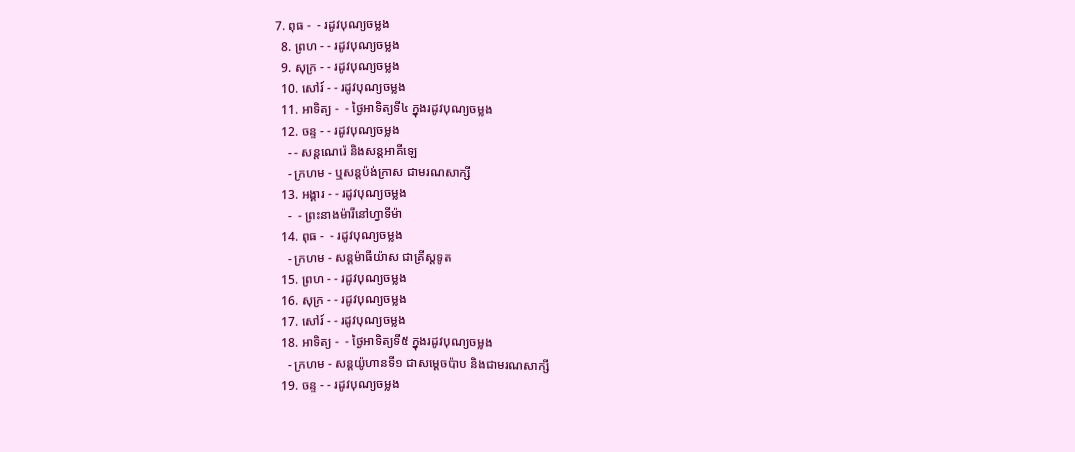7. ពុធ -  - រដូវបុណ្យចម្លង
  8. ព្រហ - - រដូវបុណ្យចម្លង
  9. សុក្រ - - រដូវបុណ្យចម្លង
  10. សៅរ៍ - - រដូវបុណ្យចម្លង
  11. អាទិត្យ -  - ថ្ងៃអាទិត្យទី៤ ក្នុងរដូវបុណ្យចម្លង
  12. ចន្ទ - - រដូវបុណ្យចម្លង
    - - សន្ដណេរ៉េ និងសន្ដអាគីឡេ
    - ក្រហម - ឬសន្ដប៉ង់ក្រាស ជាមរណសាក្សី
  13. អង្គារ - - រដូវបុណ្យចម្លង
    -  - ព្រះនាងម៉ារីនៅហ្វាទីម៉ា
  14. ពុធ -  - រដូវបុណ្យចម្លង
    - ក្រហម - សន្ដម៉ាធីយ៉ាស ជាគ្រីស្ដទូត
  15. ព្រហ - - រដូវបុណ្យចម្លង
  16. សុក្រ - - រដូវបុណ្យចម្លង
  17. សៅរ៍ - - រដូវបុណ្យចម្លង
  18. អាទិត្យ -  - ថ្ងៃអាទិត្យទី៥ ក្នុងរដូវបុណ្យចម្លង
    - ក្រហម - សន្ដយ៉ូហានទី១ ជាសម្ដេចប៉ាប និងជាមរណសាក្សី
  19. ចន្ទ - - រដូវបុណ្យចម្លង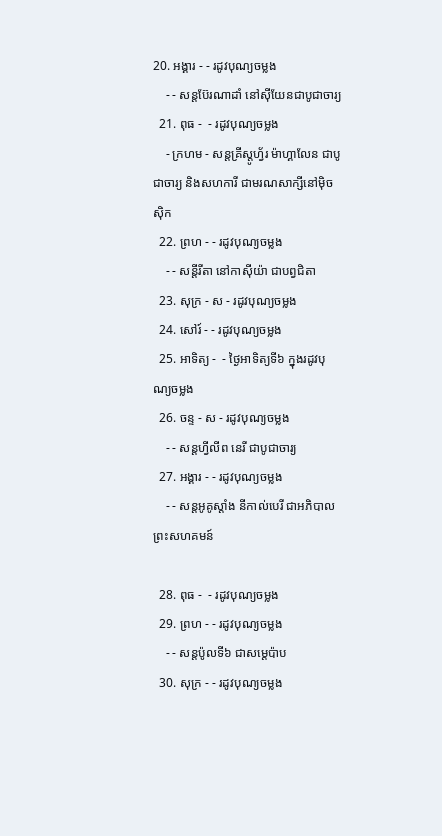20. អង្គារ - - រដូវបុណ្យចម្លង
    - - សន្ដប៊ែរណាដាំ នៅស៊ីយែនជាបូជាចារ្យ
  21. ពុធ -  - រដូវបុណ្យចម្លង
    - ក្រហម - សន្ដគ្រីស្ដូហ្វ័រ ម៉ាហ្គាលែន ជាបូជាចារ្យ និងសហការី ជាមរណសាក្សីនៅម៉ិចស៊ិក
  22. ព្រហ - - រដូវបុណ្យចម្លង
    - - សន្ដីរីតា នៅកាស៊ីយ៉ា ជាបព្វជិតា
  23. សុក្រ - ស - រដូវបុណ្យចម្លង
  24. សៅរ៍ - - រដូវបុណ្យចម្លង
  25. អាទិត្យ -  - ថ្ងៃអាទិត្យទី៦ ក្នុងរដូវបុណ្យចម្លង
  26. ចន្ទ - ស - រដូវបុណ្យចម្លង
    - - សន្ដហ្វីលីព នេរី ជាបូជាចារ្យ
  27. អង្គារ - - រដូវបុណ្យចម្លង
    - - សន្ដអូគូស្ដាំង នីកាល់បេរី ជាអភិបាលព្រះសហគមន៍

  28. ពុធ -  - រដូវបុណ្យចម្លង
  29. ព្រហ - - រដូវបុណ្យចម្លង
    - - សន្ដប៉ូលទី៦ ជាសម្ដេប៉ាប
  30. សុក្រ - - រដូវបុណ្យចម្លង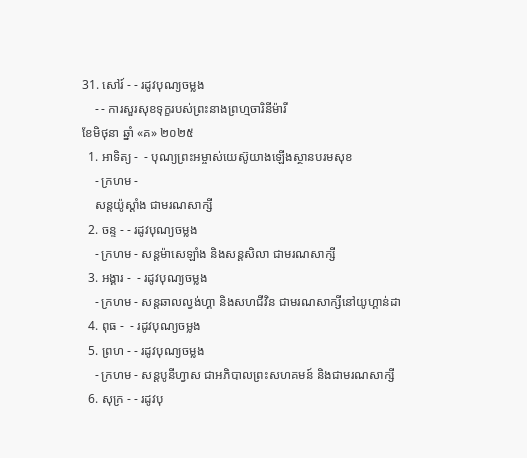31. សៅរ៍ - - រដូវបុណ្យចម្លង
    - - ការសួរសុខទុក្ខរបស់ព្រះនាងព្រហ្មចារិនីម៉ារី
ខែមិថុនា ឆ្នាំ «គ» ២០២៥
  1. អាទិត្យ -  - បុណ្យព្រះអម្ចាស់យេស៊ូយាងឡើងស្ថានបរមសុខ
    - ក្រហម -
    សន្ដយ៉ូស្ដាំង ជាមរណសាក្សី
  2. ចន្ទ - - រដូវបុណ្យចម្លង
    - ក្រហម - សន្ដម៉ាសេឡាំង និងសន្ដសិលា ជាមរណសាក្សី
  3. អង្គារ -  - រដូវបុណ្យចម្លង
    - ក្រហម - សន្ដឆាលល្វង់ហ្គា និងសហជីវិន ជាមរណសាក្សីនៅយូហ្គាន់ដា
  4. ពុធ -  - រដូវបុណ្យចម្លង
  5. ព្រហ - - រដូវបុណ្យចម្លង
    - ក្រហម - សន្ដបូនីហ្វាស ជាអភិបាលព្រះសហគមន៍ និងជាមរណសាក្សី
  6. សុក្រ - - រដូវបុ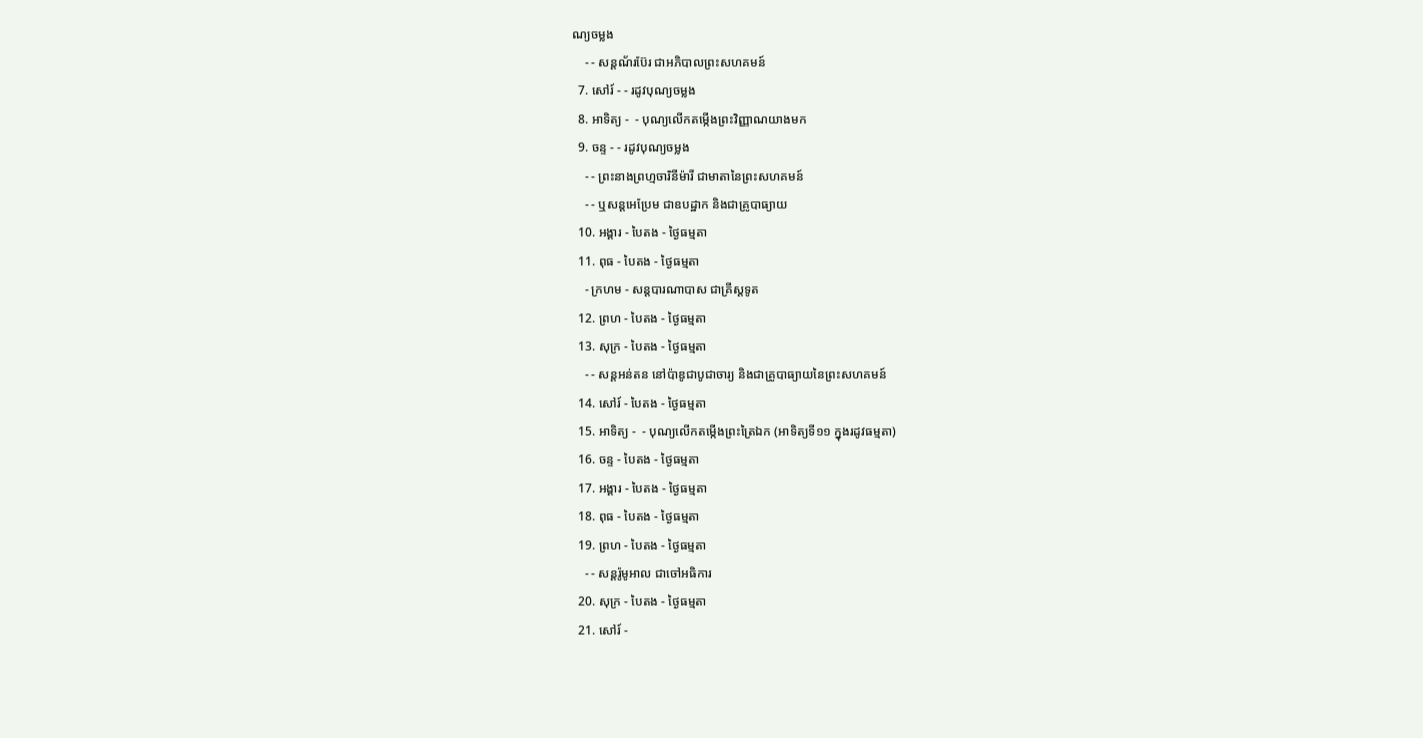ណ្យចម្លង
    - - សន្ដណ័រប៊ែរ ជាអភិបាលព្រះសហគមន៍
  7. សៅរ៍ - - រដូវបុណ្យចម្លង
  8. អាទិត្យ -  - បុណ្យលើកតម្កើងព្រះវិញ្ញាណយាងមក
  9. ចន្ទ - - រដូវបុណ្យចម្លង
    - - ព្រះនាងព្រហ្មចារិនីម៉ារី ជាមាតានៃព្រះសហគមន៍
    - - ឬសន្ដអេប្រែម ជាឧបដ្ឋាក និងជាគ្រូបាធ្យាយ
  10. អង្គារ - បៃតង - ថ្ងៃធម្មតា
  11. ពុធ - បៃតង - ថ្ងៃធម្មតា
    - ក្រហម - សន្ដបារណាបាស ជាគ្រីស្ដទូត
  12. ព្រហ - បៃតង - ថ្ងៃធម្មតា
  13. សុក្រ - បៃតង - ថ្ងៃធម្មតា
    - - សន្ដអន់តន នៅប៉ាឌូជាបូជាចារ្យ និងជាគ្រូបាធ្យាយនៃព្រះសហគមន៍
  14. សៅរ៍ - បៃតង - ថ្ងៃធម្មតា
  15. អាទិត្យ -  - បុណ្យលើកតម្កើងព្រះត្រៃឯក (អាទិត្យទី១១ ក្នុងរដូវធម្មតា)
  16. ចន្ទ - បៃតង - ថ្ងៃធម្មតា
  17. អង្គារ - បៃតង - ថ្ងៃធម្មតា
  18. ពុធ - បៃតង - ថ្ងៃធម្មតា
  19. ព្រហ - បៃតង - ថ្ងៃធម្មតា
    - - សន្ដរ៉ូមូអាល ជាចៅអធិការ
  20. សុក្រ - បៃតង - ថ្ងៃធម្មតា
  21. សៅរ៍ -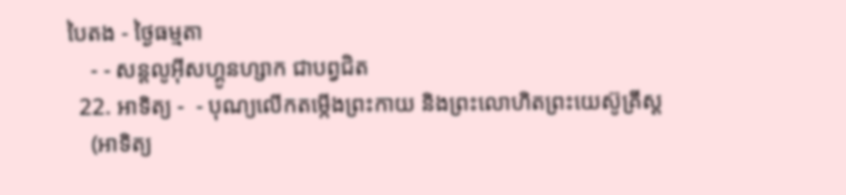បៃតង - ថ្ងៃធម្មតា
    - - សន្ដលូអ៊ីសហ្គូនហ្សាក ជាបព្វជិត
  22. អាទិត្យ -  - បុណ្យលើកតម្កើងព្រះកាយ និងព្រះលោហិតព្រះយេស៊ូគ្រីស្ដ
    (អាទិត្យ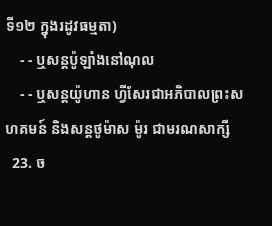ទី១២ ក្នុងរដូវធម្មតា)
    - - ឬសន្ដប៉ូឡាំងនៅណុល
    - - ឬសន្ដយ៉ូហាន ហ្វីសែរជាអភិបាលព្រះសហគមន៍ និងសន្ដថូម៉ាស ម៉ូរ ជាមរណសាក្សី
  23. ច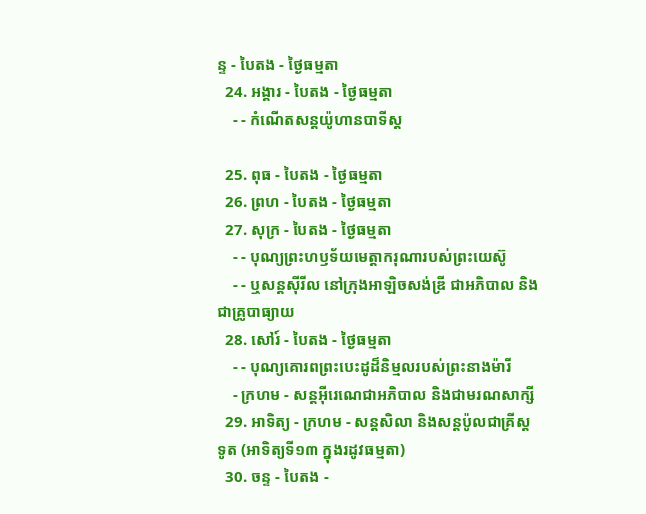ន្ទ - បៃតង - ថ្ងៃធម្មតា
  24. អង្គារ - បៃតង - ថ្ងៃធម្មតា
    - - កំណើតសន្ដយ៉ូហានបាទីស្ដ

  25. ពុធ - បៃតង - ថ្ងៃធម្មតា
  26. ព្រហ - បៃតង - ថ្ងៃធម្មតា
  27. សុក្រ - បៃតង - ថ្ងៃធម្មតា
    - - បុណ្យព្រះហឫទ័យមេត្ដាករុណារបស់ព្រះយេស៊ូ
    - - ឬសន្ដស៊ីរីល នៅក្រុងអាឡិចសង់ឌ្រី ជាអភិបាល និងជាគ្រូបាធ្យាយ
  28. សៅរ៍ - បៃតង - ថ្ងៃធម្មតា
    - - បុណ្យគោរពព្រះបេះដូដ៏និម្មលរបស់ព្រះនាងម៉ារី
    - ក្រហម - សន្ដអ៊ីរេណេជាអភិបាល និងជាមរណសាក្សី
  29. អាទិត្យ - ក្រហម - សន្ដសិលា និងសន្ដប៉ូលជាគ្រីស្ដទូត (អាទិត្យទី១៣ ក្នុងរដូវធម្មតា)
  30. ចន្ទ - បៃតង -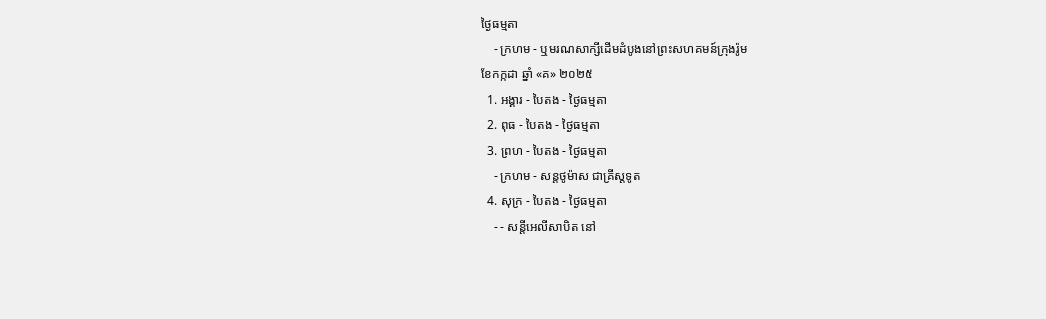ថ្ងៃធម្មតា
    - ក្រហម - ឬមរណសាក្សីដើមដំបូងនៅព្រះសហគមន៍ក្រុងរ៉ូម
ខែកក្កដា ឆ្នាំ «គ» ២០២៥
  1. អង្គារ - បៃតង - ថ្ងៃធម្មតា
  2. ពុធ - បៃតង - ថ្ងៃធម្មតា
  3. ព្រហ - បៃតង - ថ្ងៃធម្មតា
    - ក្រហម - សន្ដថូម៉ាស ជាគ្រីស្ដទូត
  4. សុក្រ - បៃតង - ថ្ងៃធម្មតា
    - - សន្ដីអេលីសាបិត នៅ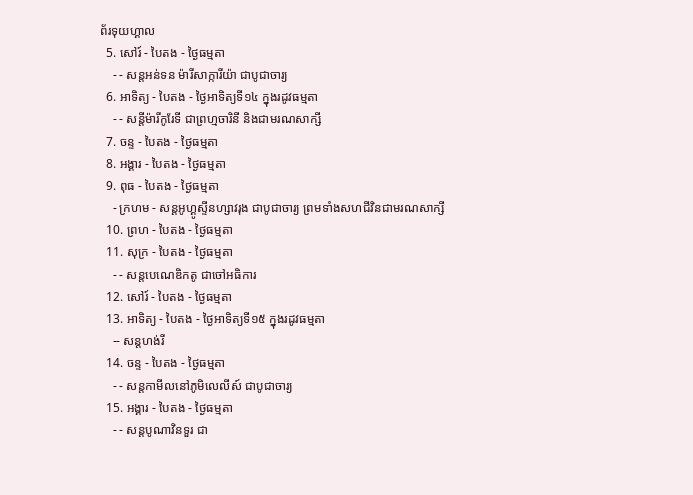ព័រទុយហ្គាល
  5. សៅរ៍ - បៃតង - ថ្ងៃធម្មតា
    - - សន្ដអន់ទន ម៉ារីសាក្ការីយ៉ា ជាបូជាចារ្យ
  6. អាទិត្យ - បៃតង - ថ្ងៃអាទិត្យទី១៤ ក្នុងរដូវធម្មតា
    - - សន្ដីម៉ារីកូរែទី ជាព្រហ្មចារិនី និងជាមរណសាក្សី
  7. ចន្ទ - បៃតង - ថ្ងៃធម្មតា
  8. អង្គារ - បៃតង - ថ្ងៃធម្មតា
  9. ពុធ - បៃតង - ថ្ងៃធម្មតា
    - ក្រហម - សន្ដអូហ្គូស្ទីនហ្សាវរុង ជាបូជាចារ្យ ព្រមទាំងសហជីវិនជាមរណសាក្សី
  10. ព្រហ - បៃតង - ថ្ងៃធម្មតា
  11. សុក្រ - បៃតង - ថ្ងៃធម្មតា
    - - សន្ដបេណេឌិកតូ ជាចៅអធិការ
  12. សៅរ៍ - បៃតង - ថ្ងៃធម្មតា
  13. អាទិត្យ - បៃតង - ថ្ងៃអាទិត្យទី១៥ ក្នុងរដូវធម្មតា
    -- សន្ដហង់រី
  14. ចន្ទ - បៃតង - ថ្ងៃធម្មតា
    - - សន្ដកាមីលនៅភូមិលេលីស៍ ជាបូជាចារ្យ
  15. អង្គារ - បៃតង - ថ្ងៃធម្មតា
    - - សន្ដបូណាវិនទួរ ជា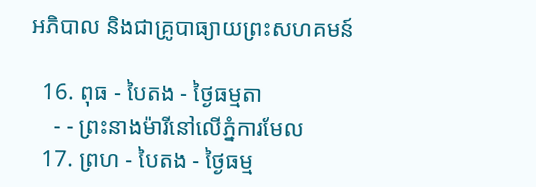អភិបាល និងជាគ្រូបាធ្យាយព្រះសហគមន៍

  16. ពុធ - បៃតង - ថ្ងៃធម្មតា
    - - ព្រះនាងម៉ារីនៅលើភ្នំការមែល
  17. ព្រហ - បៃតង - ថ្ងៃធម្ម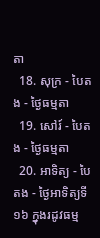តា
  18. សុក្រ - បៃតង - ថ្ងៃធម្មតា
  19. សៅរ៍ - បៃតង - ថ្ងៃធម្មតា
  20. អាទិត្យ - បៃតង - ថ្ងៃអាទិត្យទី១៦ ក្នុងរដូវធម្ម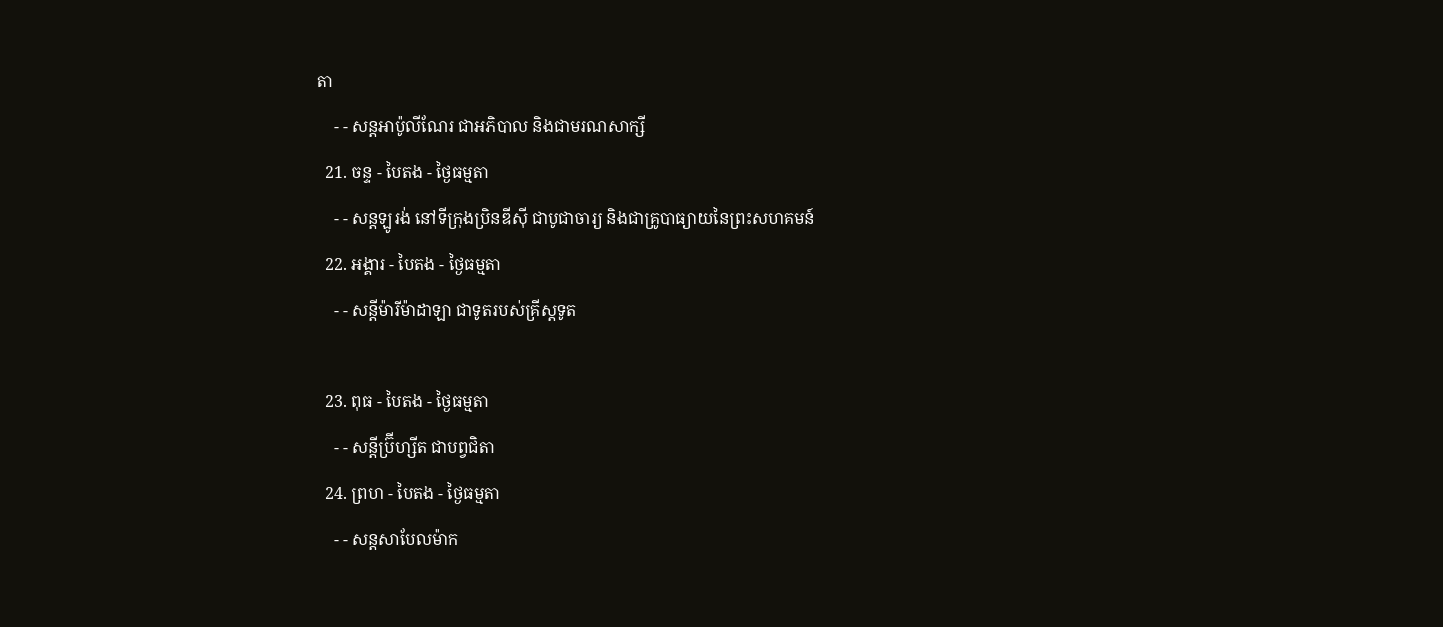តា
    - - សន្ដអាប៉ូលីណែរ ជាអភិបាល និងជាមរណសាក្សី
  21. ចន្ទ - បៃតង - ថ្ងៃធម្មតា
    - - សន្ដឡូរង់ នៅទីក្រុងប្រិនឌីស៊ី ជាបូជាចារ្យ និងជាគ្រូបាធ្យាយនៃព្រះសហគមន៍
  22. អង្គារ - បៃតង - ថ្ងៃធម្មតា
    - - សន្ដីម៉ារីម៉ាដាឡា ជាទូតរបស់គ្រីស្ដទូត

  23. ពុធ - បៃតង - ថ្ងៃធម្មតា
    - - សន្ដីប្រ៊ីហ្សីត ជាបព្វជិតា
  24. ព្រហ - បៃតង - ថ្ងៃធម្មតា
    - - សន្ដសាបែលម៉ាក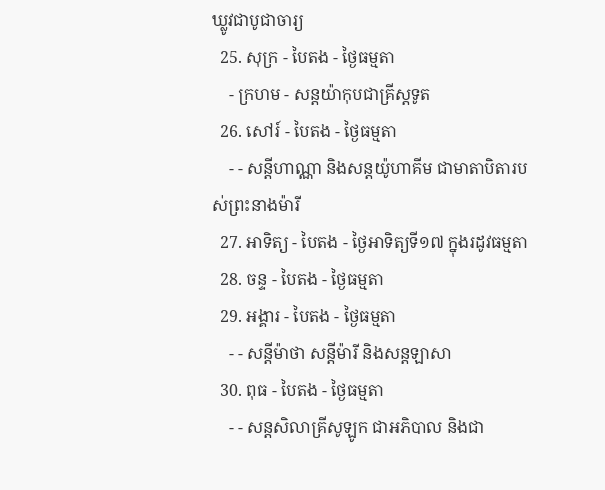ឃ្លូវជាបូជាចារ្យ
  25. សុក្រ - បៃតង - ថ្ងៃធម្មតា
    - ក្រហម - សន្ដយ៉ាកុបជាគ្រីស្ដទូត
  26. សៅរ៍ - បៃតង - ថ្ងៃធម្មតា
    - - សន្ដីហាណ្ណា និងសន្ដយ៉ូហាគីម ជាមាតាបិតារបស់ព្រះនាងម៉ារី
  27. អាទិត្យ - បៃតង - ថ្ងៃអាទិត្យទី១៧ ក្នុងរដូវធម្មតា
  28. ចន្ទ - បៃតង - ថ្ងៃធម្មតា
  29. អង្គារ - បៃតង - ថ្ងៃធម្មតា
    - - សន្ដីម៉ាថា សន្ដីម៉ារី និងសន្ដឡាសា
  30. ពុធ - បៃតង - ថ្ងៃធម្មតា
    - - សន្ដសិលាគ្រីសូឡូក ជាអភិបាល និងជា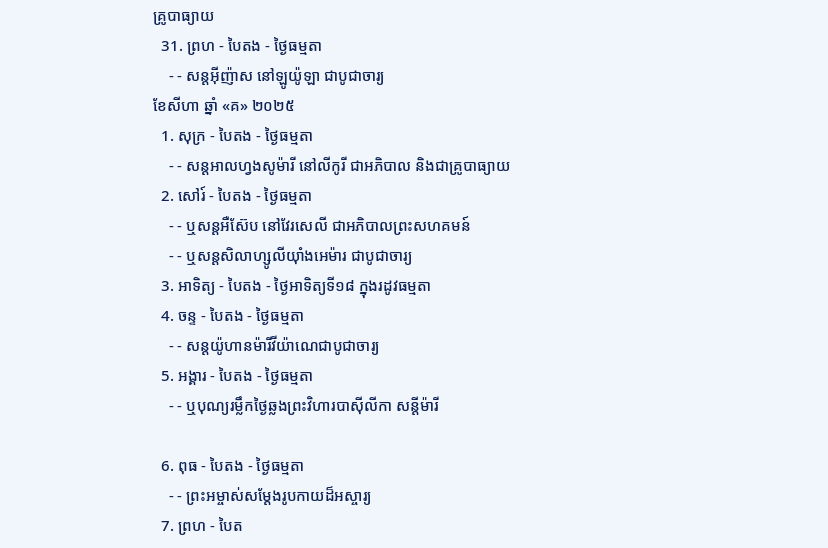គ្រូបាធ្យាយ
  31. ព្រហ - បៃតង - ថ្ងៃធម្មតា
    - - សន្ដអ៊ីញ៉ាស នៅឡូយ៉ូឡា ជាបូជាចារ្យ
ខែសីហា ឆ្នាំ «គ» ២០២៥
  1. សុក្រ - បៃតង - ថ្ងៃធម្មតា
    - - សន្ដអាលហ្វងសូម៉ារី នៅលីកូរី ជាអភិបាល និងជាគ្រូបាធ្យាយ
  2. សៅរ៍ - បៃតង - ថ្ងៃធម្មតា
    - - ឬសន្ដអឺស៊ែប នៅវែរសេលី ជាអភិបាលព្រះសហគមន៍
    - - ឬសន្ដសិលាហ្សូលីយ៉ាំងអេម៉ារ ជាបូជាចារ្យ
  3. អាទិត្យ - បៃតង - ថ្ងៃអាទិត្យទី១៨ ក្នុងរដូវធម្មតា
  4. ចន្ទ - បៃតង - ថ្ងៃធម្មតា
    - - សន្ដយ៉ូហានម៉ារីវីយ៉ាណេជាបូជាចារ្យ
  5. អង្គារ - បៃតង - ថ្ងៃធម្មតា
    - - ឬបុណ្យរម្លឹកថ្ងៃឆ្លងព្រះវិហារបាស៊ីលីកា សន្ដីម៉ារី

  6. ពុធ - បៃតង - ថ្ងៃធម្មតា
    - - ព្រះអម្ចាស់សម្ដែងរូបកាយដ៏អស្ចារ្យ
  7. ព្រហ - បៃត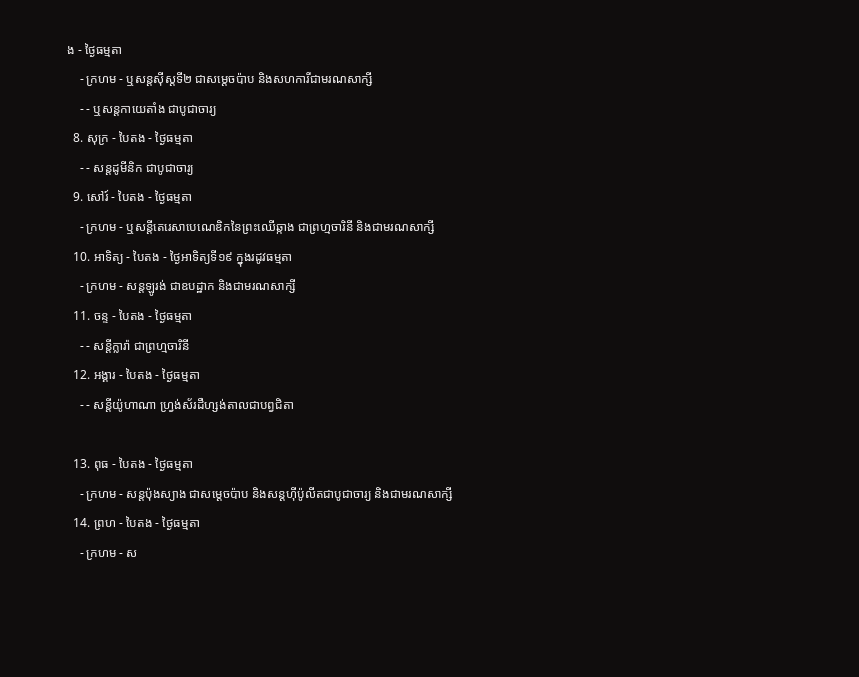ង - ថ្ងៃធម្មតា
    - ក្រហម - ឬសន្ដស៊ីស្ដទី២ ជាសម្ដេចប៉ាប និងសហការីជាមរណសាក្សី
    - - ឬសន្ដកាយេតាំង ជាបូជាចារ្យ
  8. សុក្រ - បៃតង - ថ្ងៃធម្មតា
    - - សន្ដដូមីនិក ជាបូជាចារ្យ
  9. សៅរ៍ - បៃតង - ថ្ងៃធម្មតា
    - ក្រហម - ឬសន្ដីតេរេសាបេណេឌិកនៃព្រះឈើឆ្កាង ជាព្រហ្មចារិនី និងជាមរណសាក្សី
  10. អាទិត្យ - បៃតង - ថ្ងៃអាទិត្យទី១៩ ក្នុងរដូវធម្មតា
    - ក្រហម - សន្ដឡូរង់ ជាឧបដ្ឋាក និងជាមរណសាក្សី
  11. ចន្ទ - បៃតង - ថ្ងៃធម្មតា
    - - សន្ដីក្លារ៉ា ជាព្រហ្មចារិនី
  12. អង្គារ - បៃតង - ថ្ងៃធម្មតា
    - - សន្ដីយ៉ូហាណា ហ្វ្រង់ស័រដឺហ្សង់តាលជាបព្វជិតា

  13. ពុធ - បៃតង - ថ្ងៃធម្មតា
    - ក្រហម - សន្ដប៉ុងស្យាង ជាសម្ដេចប៉ាប និងសន្ដហ៊ីប៉ូលីតជាបូជាចារ្យ និងជាមរណសាក្សី
  14. ព្រហ - បៃតង - ថ្ងៃធម្មតា
    - ក្រហម - ស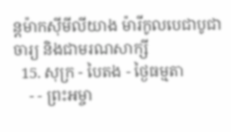ន្ដម៉ាកស៊ីមីលីយាង ម៉ារីកូលបេជាបូជាចារ្យ និងជាមរណសាក្សី
  15. សុក្រ - បៃតង - ថ្ងៃធម្មតា
    - - ព្រះអម្ចា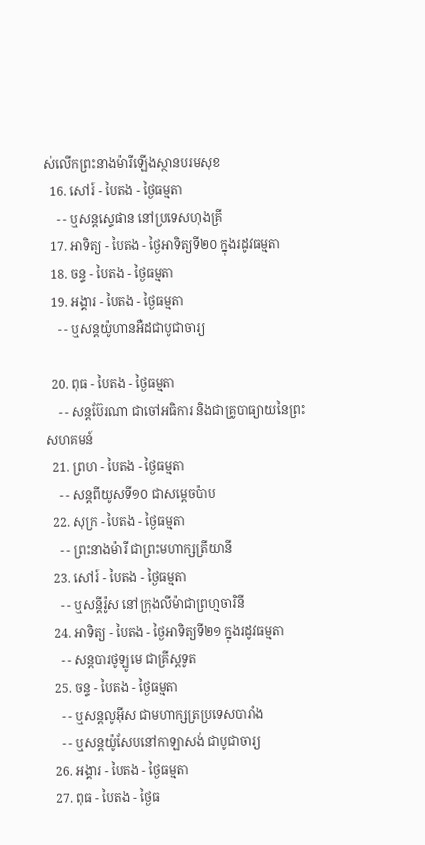ស់លើកព្រះនាងម៉ារីឡើងស្ថានបរមសុខ
  16. សៅរ៍ - បៃតង - ថ្ងៃធម្មតា
    - - ឬសន្ដស្ទេផាន នៅប្រទេសហុងគ្រី
  17. អាទិត្យ - បៃតង - ថ្ងៃអាទិត្យទី២០ ក្នុងរដូវធម្មតា
  18. ចន្ទ - បៃតង - ថ្ងៃធម្មតា
  19. អង្គារ - បៃតង - ថ្ងៃធម្មតា
    - - ឬសន្ដយ៉ូហានអឺដជាបូជាចារ្យ

  20. ពុធ - បៃតង - ថ្ងៃធម្មតា
    - - សន្ដប៊ែរណា ជាចៅអធិការ និងជាគ្រូបាធ្យាយនៃព្រះសហគមន៍
  21. ព្រហ - បៃតង - ថ្ងៃធម្មតា
    - - សន្ដពីយូសទី១០ ជាសម្ដេចប៉ាប
  22. សុក្រ - បៃតង - ថ្ងៃធម្មតា
    - - ព្រះនាងម៉ារី ជាព្រះមហាក្សត្រីយានី
  23. សៅរ៍ - បៃតង - ថ្ងៃធម្មតា
    - - ឬសន្ដីរ៉ូស នៅក្រុងលីម៉ាជាព្រហ្មចារិនី
  24. អាទិត្យ - បៃតង - ថ្ងៃអាទិត្យទី២១ ក្នុងរដូវធម្មតា
    - - សន្ដបារថូឡូមេ ជាគ្រីស្ដទូត
  25. ចន្ទ - បៃតង - ថ្ងៃធម្មតា
    - - ឬសន្ដលូអ៊ីស ជាមហាក្សត្រប្រទេសបារាំង
    - - ឬសន្ដយ៉ូសែបនៅកាឡាសង់ ជាបូជាចារ្យ
  26. អង្គារ - បៃតង - ថ្ងៃធម្មតា
  27. ពុធ - បៃតង - ថ្ងៃធ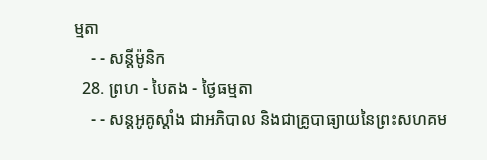ម្មតា
    - - សន្ដីម៉ូនិក
  28. ព្រហ - បៃតង - ថ្ងៃធម្មតា
    - - សន្ដអូគូស្ដាំង ជាអភិបាល និងជាគ្រូបាធ្យាយនៃព្រះសហគម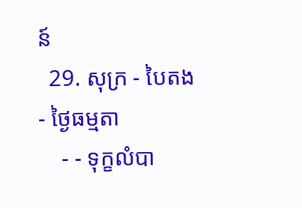ន៍
  29. សុក្រ - បៃតង - ថ្ងៃធម្មតា
    - - ទុក្ខលំបា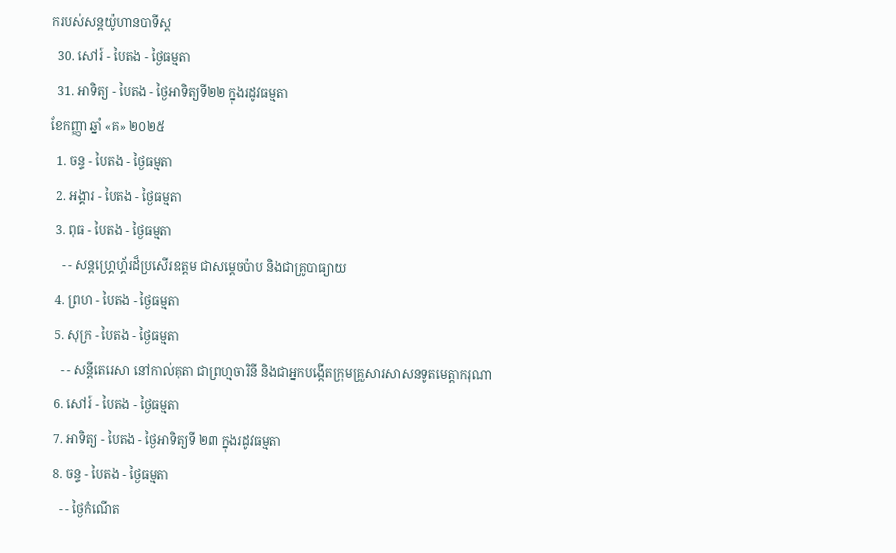ករបស់សន្ដយ៉ូហានបាទីស្ដ
  30. សៅរ៍ - បៃតង - ថ្ងៃធម្មតា
  31. អាទិត្យ - បៃតង - ថ្ងៃអាទិត្យទី២២ ក្នុងរដូវធម្មតា
ខែកញ្ញា ឆ្នាំ «គ» ២០២៥
  1. ចន្ទ - បៃតង - ថ្ងៃធម្មតា
  2. អង្គារ - បៃតង - ថ្ងៃធម្មតា
  3. ពុធ - បៃតង - ថ្ងៃធម្មតា
    - - សន្ដហ្គ្រេហ្គ័រដ៏ប្រសើរឧត្ដម ជាសម្ដេចប៉ាប និងជាគ្រូបាធ្យាយ
  4. ព្រហ - បៃតង - ថ្ងៃធម្មតា
  5. សុក្រ - បៃតង - ថ្ងៃធម្មតា
    - - សន្ដីតេរេសា នៅកាល់គុតា ជាព្រហ្មចារិនី និងជាអ្នកបង្កើតក្រុមគ្រួសារសាសនទូតមេត្ដាករុណា
  6. សៅរ៍ - បៃតង - ថ្ងៃធម្មតា
  7. អាទិត្យ - បៃតង - ថ្ងៃអាទិត្យទី ២៣ ក្នុងរដូវធម្មតា
  8. ចន្ទ - បៃតង - ថ្ងៃធម្មតា
    - - ថ្ងៃកំណើត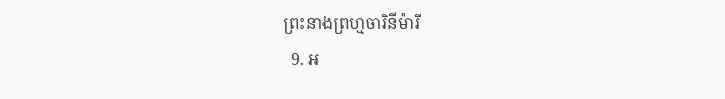ព្រះនាងព្រហ្មចារិនីម៉ារី
  9. អ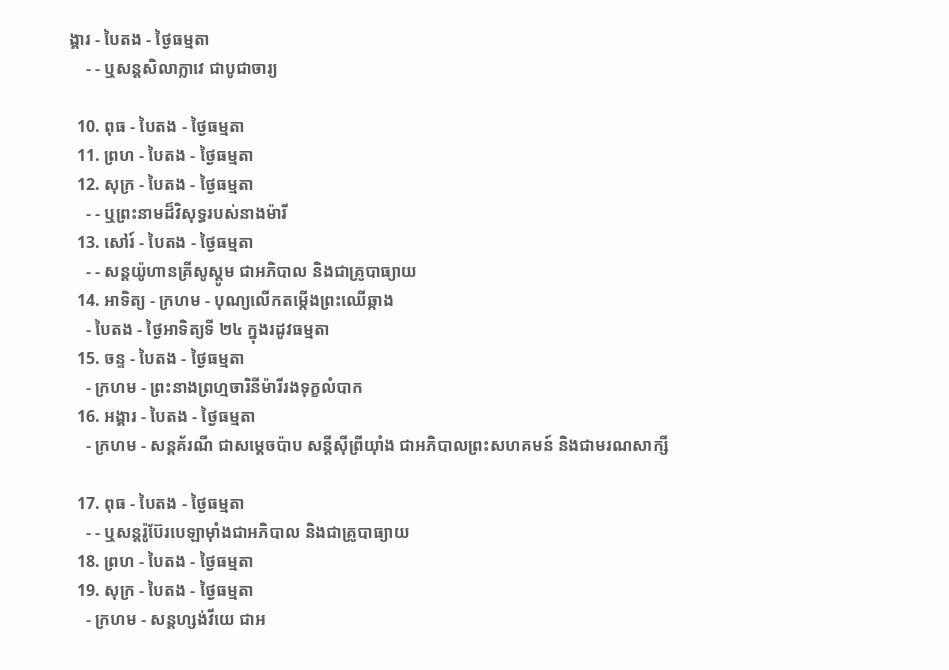ង្គារ - បៃតង - ថ្ងៃធម្មតា
    - - ឬសន្ដសិលាក្លាវេ ជាបូជាចារ្យ

  10. ពុធ - បៃតង - ថ្ងៃធម្មតា
  11. ព្រហ - បៃតង - ថ្ងៃធម្មតា
  12. សុក្រ - បៃតង - ថ្ងៃធម្មតា
    - - ឬព្រះនាមដ៏វិសុទ្ធរបស់នាងម៉ារី
  13. សៅរ៍ - បៃតង - ថ្ងៃធម្មតា
    - - សន្ដយ៉ូហានគ្រីសូស្ដូម ជាអភិបាល និងជាគ្រូបាធ្យាយ
  14. អាទិត្យ - ក្រហម - បុណ្យលើកតម្កើងព្រះឈើឆ្កាង
    - បៃតង - ថ្ងៃអាទិត្យទី ២៤ ក្នុងរដូវធម្មតា
  15. ចន្ទ - បៃតង - ថ្ងៃធម្មតា
    - ក្រហម - ព្រះនាងព្រហ្មចារិនីម៉ារីរងទុក្ខលំបាក
  16. អង្គារ - បៃតង - ថ្ងៃធម្មតា
    - ក្រហម - សន្ដគ័រណី ជាសម្ដេចប៉ាប សន្ដីស៊ីព្រីយ៉ាំង ជាអភិបាលព្រះសហគមន៍ និងជាមរណសាក្សី

  17. ពុធ - បៃតង - ថ្ងៃធម្មតា
    - - ឬសន្ដរ៉ូប៊ែរបេឡាម៉ាំងជាអភិបាល និងជាគ្រូបាធ្យាយ
  18. ព្រហ - បៃតង - ថ្ងៃធម្មតា
  19. សុក្រ - បៃតង - ថ្ងៃធម្មតា
    - ក្រហម - សន្ដហ្សង់វីយេ ជាអ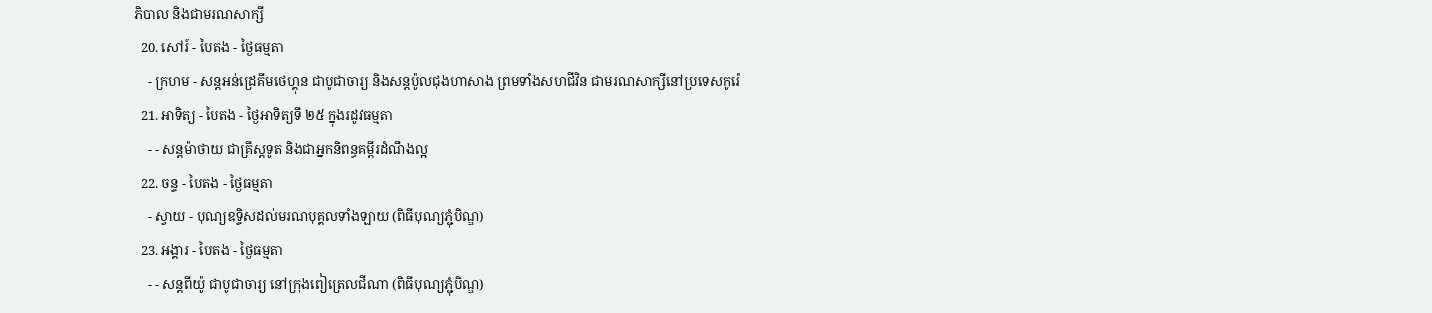ភិបាល និងជាមរណសាក្សី
  20. សៅរ៍ - បៃតង - ថ្ងៃធម្មតា
    - ក្រហម - សន្ដអន់ដ្រេគីមថេហ្គុន ជាបូជាចារ្យ និងសន្ដប៉ូលជុងហាសាង ព្រមទាំងសហជីវិន ជាមរណសាក្សីនៅប្រទេសកូរ៉េ
  21. អាទិត្យ - បៃតង - ថ្ងៃអាទិត្យទី ២៥ ក្នុងរដូវធម្មតា
    - - សន្ដម៉ាថាយ ជាគ្រីស្ដទូត និងជាអ្នកនិពន្ធគម្ពីរដំណឹងល្អ
  22. ចន្ទ - បៃតង - ថ្ងៃធម្មតា
    - ស្វាយ - បុណ្យឧទ្ទិសដល់មរណបុគ្គលទាំងឡាយ (ពិធីបុណ្យភ្ជុំបិណ្ឌ)
  23. អង្គារ - បៃតង - ថ្ងៃធម្មតា
    - - សន្ដពីយ៉ូ ជាបូជាចារ្យ នៅក្រុងពៀត្រេលជីណា (ពិធីបុណ្យភ្ជុំបិណ្ឌ)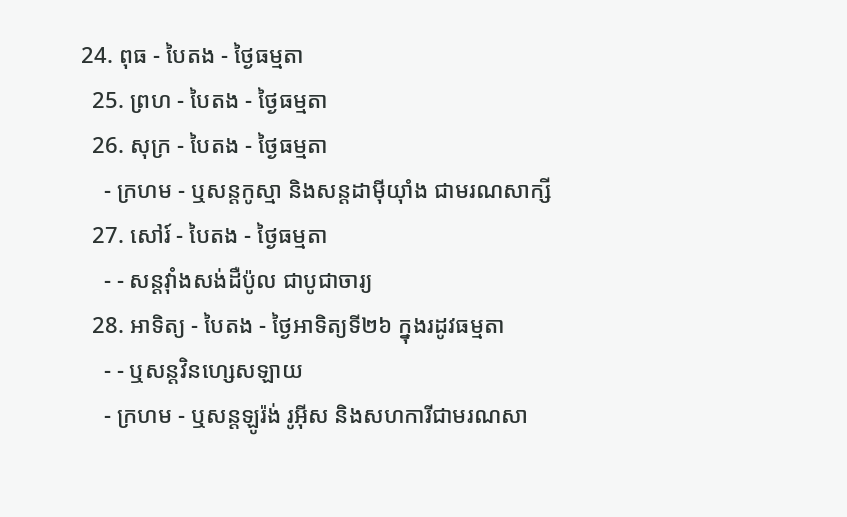24. ពុធ - បៃតង - ថ្ងៃធម្មតា
  25. ព្រហ - បៃតង - ថ្ងៃធម្មតា
  26. សុក្រ - បៃតង - ថ្ងៃធម្មតា
    - ក្រហម - ឬសន្ដកូស្មា និងសន្ដដាម៉ីយ៉ាំង ជាមរណសាក្សី
  27. សៅរ៍ - បៃតង - ថ្ងៃធម្មតា
    - - សន្ដវ៉ាំងសង់ដឺប៉ូល ជាបូជាចារ្យ
  28. អាទិត្យ - បៃតង - ថ្ងៃអាទិត្យទី២៦ ក្នុងរដូវធម្មតា
    - - ឬសន្ដវិនហ្សេសឡាយ
    - ក្រហម - ឬសន្ដឡូរ៉ង់ រូអ៊ីស និងសហការីជាមរណសា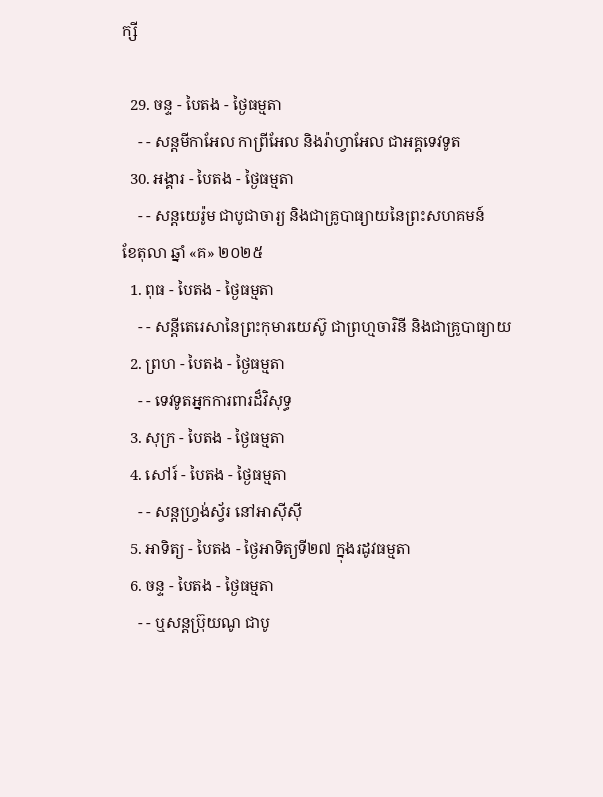ក្សី

  29. ចន្ទ - បៃតង - ថ្ងៃធម្មតា
    - - សន្ដមីកាអែល កាព្រីអែល និងរ៉ាហ្វាអែល ជាអគ្គទេវទូត
  30. អង្គារ - បៃតង - ថ្ងៃធម្មតា
    - - សន្ដយេរ៉ូម ជាបូជាចារ្យ និងជាគ្រូបាធ្យាយនៃព្រះសហគមន៍
ខែតុលា ឆ្នាំ «គ» ២០២៥
  1. ពុធ - បៃតង - ថ្ងៃធម្មតា
    - - សន្ដីតេរេសានៃព្រះកុមារយេស៊ូ ជាព្រហ្មចារិនី និងជាគ្រូបាធ្យាយ
  2. ព្រហ - បៃតង - ថ្ងៃធម្មតា
    - - ទេវទូតអ្នកការពារដ៏វិសុទ្ធ
  3. សុក្រ - បៃតង - ថ្ងៃធម្មតា
  4. សៅរ៍ - បៃតង - ថ្ងៃធម្មតា
    - - សន្ដហ្វ្រង់ស្វ័រ នៅអាស៊ីស៊ី
  5. អាទិត្យ - បៃតង - ថ្ងៃអាទិត្យទី២៧ ក្នុងរដូវធម្មតា
  6. ចន្ទ - បៃតង - ថ្ងៃធម្មតា
    - - ឬសន្ដប្រ៊ុយណូ ជាបូ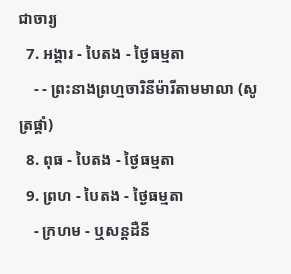ជាចារ្យ
  7. អង្គារ - បៃតង - ថ្ងៃធម្មតា
    - - ព្រះនាងព្រហ្មចារិនីម៉ារីតាមមាលា (សូត្រផ្គាំ)
  8. ពុធ - បៃតង - ថ្ងៃធម្មតា
  9. ព្រហ - បៃតង - ថ្ងៃធម្មតា
    - ក្រហម - ឬសន្ដដឺនី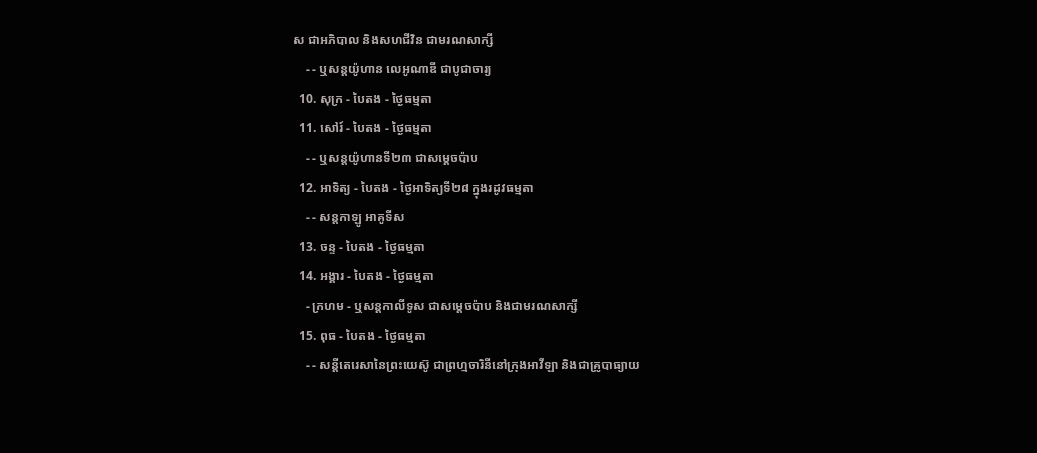ស ជាអភិបាល និងសហជីវិន ជាមរណសាក្សី
    - - ឬសន្ដយ៉ូហាន លេអូណាឌី ជាបូជាចារ្យ
  10. សុក្រ - បៃតង - ថ្ងៃធម្មតា
  11. សៅរ៍ - បៃតង - ថ្ងៃធម្មតា
    - - ឬសន្ដយ៉ូហានទី២៣ ជាសម្ដេចប៉ាប
  12. អាទិត្យ - បៃតង - ថ្ងៃអាទិត្យទី២៨ ក្នុងរដូវធម្មតា
    - - សន្ដកាឡូ អាគូទីស
  13. ចន្ទ - បៃតង - ថ្ងៃធម្មតា
  14. អង្គារ - បៃតង - ថ្ងៃធម្មតា
    - ក្រហម - ឬសន្ដកាលីទូស ជាសម្ដេចប៉ាប និងជាមរណសាក្សី
  15. ពុធ - បៃតង - ថ្ងៃធម្មតា
    - - សន្ដីតេរេសានៃព្រះយេស៊ូ ជាព្រហ្មចារិនីនៅក្រុងអាវីឡា និងជាគ្រូបាធ្យាយ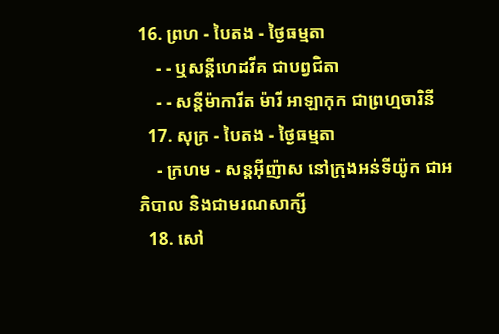16. ព្រហ - បៃតង - ថ្ងៃធម្មតា
    - - ឬសន្ដីហេដវីគ ជាបព្វជិតា
    - - សន្ដីម៉ាការីត ម៉ារី អាឡាកុក ជាព្រហ្មចារិនី
  17. សុក្រ - បៃតង - ថ្ងៃធម្មតា
    - ក្រហម - សន្ដអ៊ីញ៉ាស នៅក្រុងអន់ទីយ៉ូក ជាអភិបាល និងជាមរណសាក្សី
  18. សៅ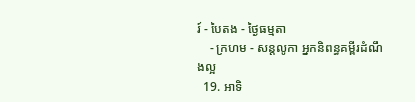រ៍ - បៃតង - ថ្ងៃធម្មតា
    - ក្រហម - សន្ដលូកា អ្នកនិពន្ធគម្ពីរដំណឹងល្អ
  19. អាទិ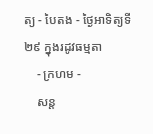ត្យ - បៃតង - ថ្ងៃអាទិត្យទី២៩ ក្នុងរដូវធម្មតា
    - ក្រហម -
    សន្ដ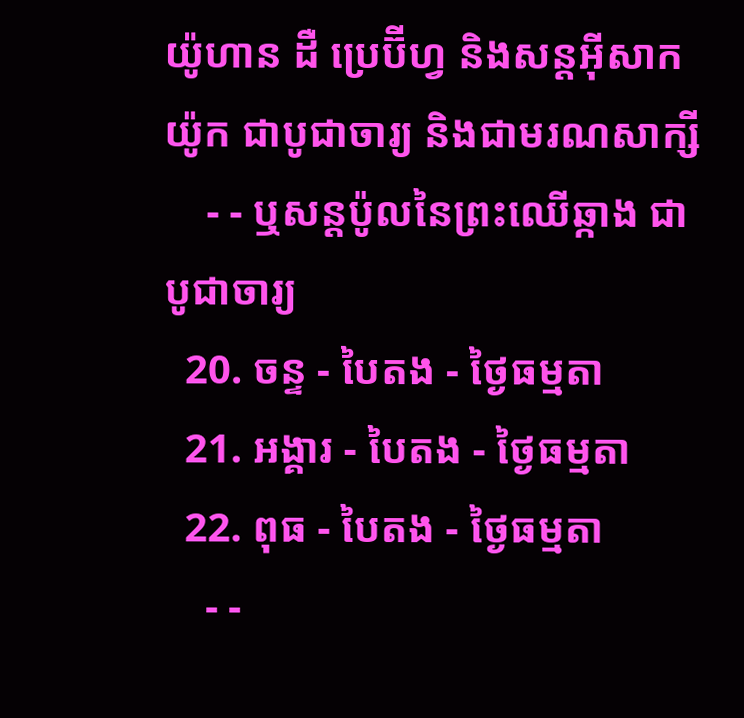យ៉ូហាន ដឺ ប្រេប៊ីហ្វ និងសន្ដអ៊ីសាកយ៉ូក ជាបូជាចារ្យ និងជាមរណសាក្សី
    - - ឬសន្ដប៉ូលនៃព្រះឈើឆ្កាង ជាបូជាចារ្យ
  20. ចន្ទ - បៃតង - ថ្ងៃធម្មតា
  21. អង្គារ - បៃតង - ថ្ងៃធម្មតា
  22. ពុធ - បៃតង - ថ្ងៃធម្មតា
    - -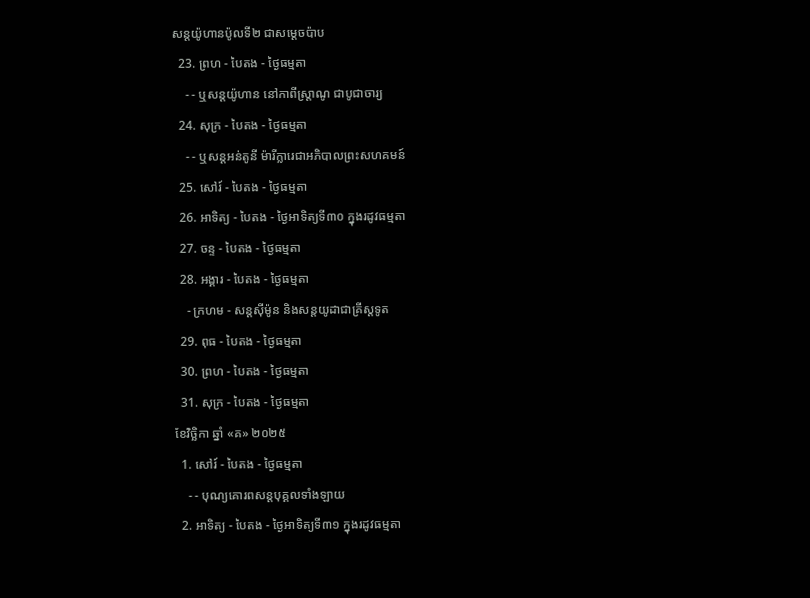សន្ដយ៉ូហានប៉ូលទី២ ជាសម្ដេចប៉ាប
  23. ព្រហ - បៃតង - ថ្ងៃធម្មតា
    - - ឬសន្ដយ៉ូហាន នៅកាពីស្រ្ដាណូ ជាបូជាចារ្យ
  24. សុក្រ - បៃតង - ថ្ងៃធម្មតា
    - - ឬសន្ដអន់តូនី ម៉ារីក្លារេជាអភិបាលព្រះសហគមន៍
  25. សៅរ៍ - បៃតង - ថ្ងៃធម្មតា
  26. អាទិត្យ - បៃតង - ថ្ងៃអាទិត្យទី៣០ ក្នុងរដូវធម្មតា
  27. ចន្ទ - បៃតង - ថ្ងៃធម្មតា
  28. អង្គារ - បៃតង - ថ្ងៃធម្មតា
    - ក្រហម - សន្ដស៊ីម៉ូន និងសន្ដយូដាជាគ្រីស្ដទូត
  29. ពុធ - បៃតង - ថ្ងៃធម្មតា
  30. ព្រហ - បៃតង - ថ្ងៃធម្មតា
  31. សុក្រ - បៃតង - ថ្ងៃធម្មតា
ខែវិច្ឆិកា ឆ្នាំ «គ» ២០២៥
  1. សៅរ៍ - បៃតង - ថ្ងៃធម្មតា
    - - បុណ្យគោរពសន្ដបុគ្គលទាំងឡាយ
  2. អាទិត្យ - បៃតង - ថ្ងៃអាទិត្យទី៣១ ក្នុងរដូវធម្មតា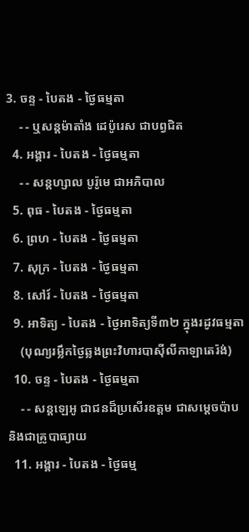3. ចន្ទ - បៃតង - ថ្ងៃធម្មតា
    - - ឬសន្ដម៉ាតាំង ដេប៉ូរេស ជាបព្វជិត
  4. អង្គារ - បៃតង - ថ្ងៃធម្មតា
    - - សន្ដហ្សាល បូរ៉ូមេ ជាអភិបាល
  5. ពុធ - បៃតង - ថ្ងៃធម្មតា
  6. ព្រហ - បៃតង - ថ្ងៃធម្មតា
  7. សុក្រ - បៃតង - ថ្ងៃធម្មតា
  8. សៅរ៍ - បៃតង - ថ្ងៃធម្មតា
  9. អាទិត្យ - បៃតង - ថ្ងៃអាទិត្យទី៣២ ក្នុងរដូវធម្មតា
    (បុណ្យរម្លឹកថ្ងៃឆ្លងព្រះវិហារបាស៊ីលីកាឡាតេរ៉ង់)
  10. ចន្ទ - បៃតង - ថ្ងៃធម្មតា
    - - សន្ដឡេអូ ជាជនដ៏ប្រសើរឧត្ដម ជាសម្ដេចប៉ាប និងជាគ្រូបាធ្យាយ
  11. អង្គារ - បៃតង - ថ្ងៃធម្ម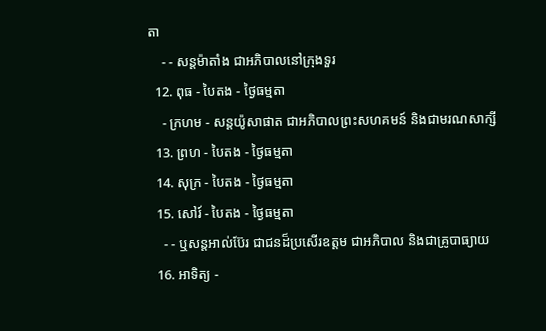តា
    - - សន្ដម៉ាតាំង ជាអភិបាលនៅក្រុងទួរ
  12. ពុធ - បៃតង - ថ្ងៃធម្មតា
    - ក្រហម - សន្ដយ៉ូសាផាត ជាអភិបាលព្រះសហគមន៍ និងជាមរណសាក្សី
  13. ព្រហ - បៃតង - ថ្ងៃធម្មតា
  14. សុក្រ - បៃតង - ថ្ងៃធម្មតា
  15. សៅរ៍ - បៃតង - ថ្ងៃធម្មតា
    - - ឬសន្ដអាល់ប៊ែរ ជាជនដ៏ប្រសើរឧត្ដម ជាអភិបាល និងជាគ្រូបាធ្យាយ
  16. អាទិត្យ -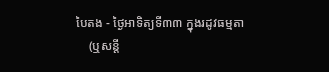បៃតង - ថ្ងៃអាទិត្យទី៣៣ ក្នុងរដូវធម្មតា
    (ឬសន្ដី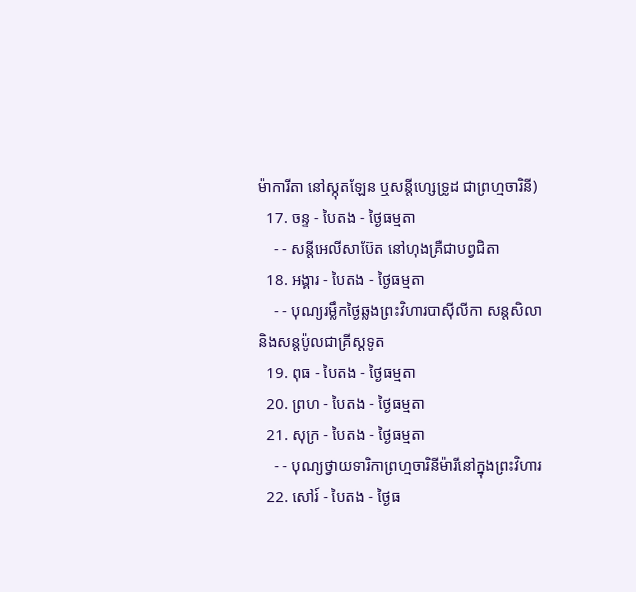ម៉ាការីតា នៅស្កុតឡែន ឬសន្ដីហ្សេទ្រូដ ជាព្រហ្មចារិនី)
  17. ចន្ទ - បៃតង - ថ្ងៃធម្មតា
    - - សន្ដីអេលីសាប៊ែត នៅហុងគ្រឺជាបព្វជិតា
  18. អង្គារ - បៃតង - ថ្ងៃធម្មតា
    - - បុណ្យរម្លឹកថ្ងៃឆ្លងព្រះវិហារបាស៊ីលីកា សន្ដសិលា និងសន្ដប៉ូលជាគ្រីស្ដទូត
  19. ពុធ - បៃតង - ថ្ងៃធម្មតា
  20. ព្រហ - បៃតង - ថ្ងៃធម្មតា
  21. សុក្រ - បៃតង - ថ្ងៃធម្មតា
    - - បុណ្យថ្វាយទារិកាព្រហ្មចារិនីម៉ារីនៅក្នុងព្រះវិហារ
  22. សៅរ៍ - បៃតង - ថ្ងៃធ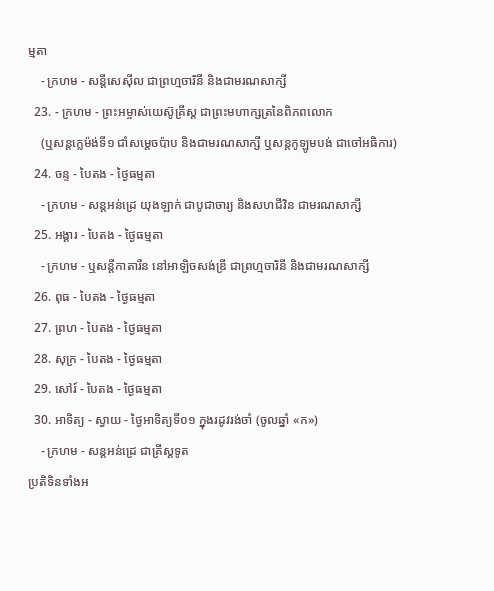ម្មតា
    - ក្រហម - សន្ដីសេស៊ីល ជាព្រហ្មចារិនី និងជាមរណសាក្សី
  23. - ក្រហម - ព្រះអម្ចាស់យេស៊ូគ្រីស្ដ ជាព្រះមហាក្សត្រនៃពិភពលោក
    (ឬសន្ដក្លេម៉ង់ទី១ ជាំសម្ដេចប៉ាប និងជាមរណសាក្សី ឬសន្ដកូឡូមបង់ ជាចៅអធិការ)
  24. ចន្ទ - បៃតង - ថ្ងៃធម្មតា
    - ក្រហម - សន្ដអន់ដ្រេ យុងឡាក់ ជាបូជាចារ្យ និងសហជីវិន ជាមរណសាក្សី
  25. អង្គារ - បៃតង - ថ្ងៃធម្មតា
    - ក្រហម - ឬសន្ដីកាតារីន នៅអាឡិចសង់ឌ្រី ជាព្រហ្មចារិនី និងជាមរណសាក្សី
  26. ពុធ - បៃតង - ថ្ងៃធម្មតា
  27. ព្រហ - បៃតង - ថ្ងៃធម្មតា
  28. សុក្រ - បៃតង - ថ្ងៃធម្មតា
  29. សៅរ៍ - បៃតង - ថ្ងៃធម្មតា
  30. អាទិត្យ - ស្វាយ - ថ្ងៃអាទិត្យទី០១ ក្នុងរដូវរង់ចាំ (ចូលឆ្នាំ «ក»)
    - ក្រហម - សន្ដអន់ដ្រេ ជាគ្រីស្ដទូត
ប្រតិទិនទាំងអ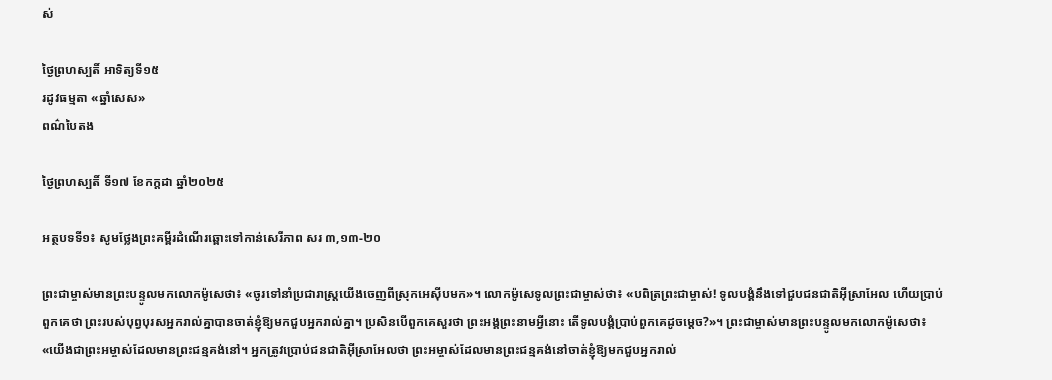ស់

ថ្ងៃព្រហស្បតិ៍ អាទិត្យទី១៥
រដូវធម្មតា «ឆ្នាំសេស»
ពណ៌បៃតង

ថ្ងៃព្រហស្បតិ៍ ទី១៧ ខែកក្ដដា ឆ្នាំ២០២៥

អត្ថបទទី១៖ សូមថ្លែងព្រះគម្ពីរដំណើរឆ្ពោះទៅកាន់សេរីភាព សរ ៣,១៣-២០

ព្រះជាម្ចាស់មានព្រះបន្ទូលមកលោកម៉ូសេថា៖ «ចូរទៅនាំប្រជារាស្ត្រយើងចេញពីស្រុកអេស៊ីបមក»។ លោកម៉ូសេទូលព្រះជាម្ចាស់ថា៖ «បពិត្រព្រះជាម្ចាស់! ទូលបង្គំនឹងទៅជួបជនជាតិអ៊ីស្រាអែល ហើយប្រាប់ពួកគេថា ព្រះរបស់បុព្វបុរសអ្នករាល់គ្នាបានចាត់ខ្ញុំឱ្យមកជួបអ្នករាល់គ្នា។ ប្រសិនបើពួកគេសួរថា ព្រះអង្គព្រះនាមអ្វីនោះ តើទូលបង្គំប្រាប់ពួកគេដូចម្តេច?»។ ព្រះជាម្ចាស់មានព្រះបន្ទូលមកលោកម៉ូសេថា៖ «យើងជាព្រះអម្ចាស់ដែលមានព្រះជន្មគង់នៅ។ អ្នកត្រូវប្រោប់ជនជាតិអ៊ីស្រាអែលថា ព្រះអម្ចាស់ដែលមានព្រះជន្មគង់នៅចាត់ខ្ញុំឱ្យមកជួបអ្នករាល់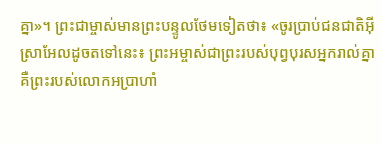គ្នា»។ ព្រះជាម្ចាស់មានព្រះបន្ទូលថែមទៀតថា៖ «ចូរប្រាប់ជនជាតិអ៊ីស្រាអែលដូចតទៅនេះ៖ ព្រះអម្ចាស់ជាព្រះរបស់បុព្វបុរសអ្នករាល់គ្នា គឺព្រះរបស់លោកអប្រាហាំ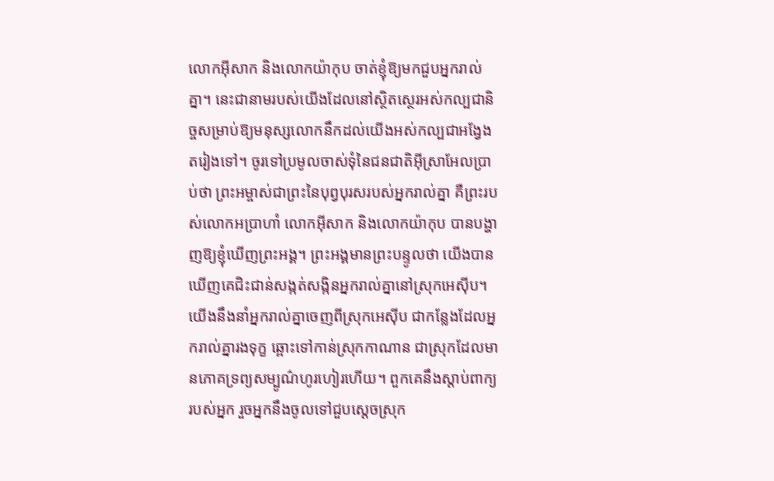លោកអ៊ីសាក និងលោកយ៉ាកុប ចាត់ខ្ញុំឱ្យមកជួបអ្នករាល់គ្នា។ នេះជានាមរបស់យើងដែលនៅស្ថិតស្ថេរអស់កល្បជានិច្ចសម្រាប់ឱ្យមនុស្សលោកនឹកដល់យើងអស់កល្បជាអង្វែងតរៀងទៅ។ ចូរទៅប្រមូលចាស់ទុំនៃជនជាតិអ៊ីស្រាអែលប្រាប់ថា ព្រះអម្ចាស់ជាព្រះនៃបុព្វបុរសរបស់អ្នករាល់គ្នា គឺព្រះរបស់លោកអប្រាហាំ លោកអ៊ីសាក និងលោកយ៉ាកុប បានបង្ហាញឱ្យខ្ញុំឃើញព្រះអង្គ។ ព្រះអង្គមានព្រះបន្ទូលថា យើងបានឃើញគេជិះជាន់សង្កត់សង្កិនអ្នករាល់គ្នានៅស្រុកអេស៊ីប។ យើងនឹងនាំអ្នករាល់គ្នាចេញពីស្រុកអេស៊ីប ជាកន្លែងដែលអ្នករាល់គ្នារងទុក្ខ ឆ្ពោះទៅកាន់ស្រុកកាណាន ជាស្រុកដែលមានភោគទ្រព្យសម្បូណ៌ហូរហៀរហើយ។ ពួកគេនឹងស្តាប់ពាក្យរបស់អ្នក រួចអ្នកនឹងចូលទៅជួបស្តេចស្រុក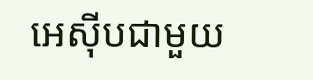អេស៊ីបជាមួយ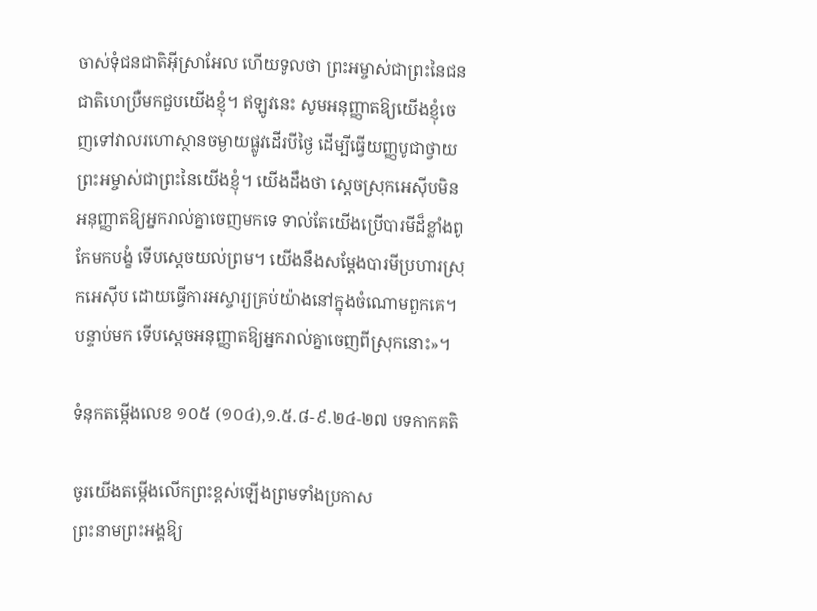ចាស់ទុំជនជាតិអ៊ីស្រាអែល ហើយទូលថា ព្រះអម្ចាស់ជាព្រះនៃជនជាតិហេប្រឺមកជួបយើងខ្ញុំ។ ឥឡូវនេះ សូមអនុញ្ញាតឱ្យយើងខ្ញុំចេញទៅវាលរហោស្ថានចម្ងាយផ្លូវដើរបីថ្ងៃ ដើម្បីធ្វើយញ្ញបូជាថ្វាយព្រះអម្ចាស់ជាព្រះនៃយើងខ្ញុំ។ យើងដឹងថា ស្តេចស្រុកអេស៊ីបមិនអនុញ្ញាតឱ្យអ្នករាល់គ្នាចេញមកទេ ទាល់តែយើងប្រើបារមីដ៏ខ្លាំងពូកែមកបង្ខំ ទើបស្តេចយល់ព្រម។ យើងនឹងសម្តែងបារមីប្រហារស្រុកអេស៊ីប ដោយធ្វើការអស្ចារ្យគ្រប់យ៉ាងនៅក្នុងចំណោមពួកគេ។ បន្ទាប់មក ទើបស្តេចអនុញ្ញាតឱ្យអ្នករាល់គ្នាចេញពីស្រុកនោះ»។

ទំនុកតម្កើងលេខ ១០៥ (១០៤),១.៥.៨-៩.២៤-២៧ បទកាកគតិ

ចូរយើងតម្កើងលើកព្រះខ្ពស់ឡើងព្រមទាំងប្រកាស
ព្រះនាមព្រះអង្គឱ្យ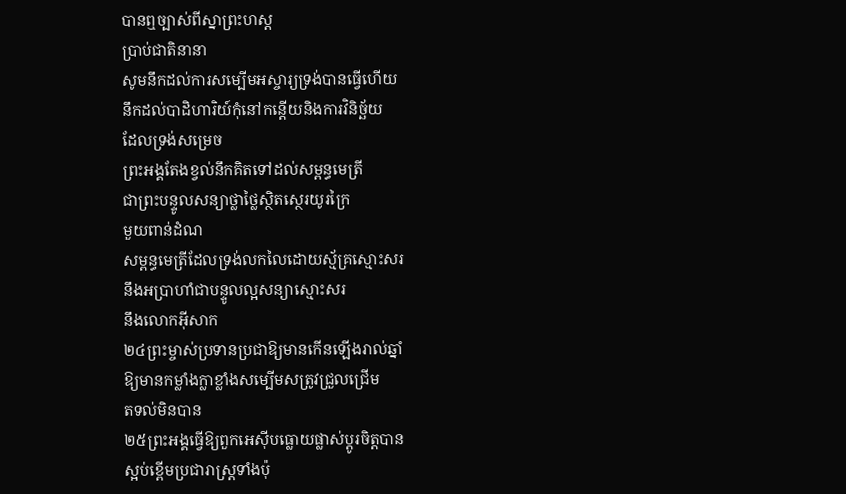បានឮច្បាស់ពីស្នាព្រះហស្ត
ប្រាប់ជាតិនានា
សូមនឹកដល់ការសម្បើមអស្ចារ្យទ្រង់បានធ្វើហើយ
នឹកដល់បាដិហារិយ៍កុំនៅកន្តើយនិងការវិនិច្ឆ័យ
ដែលទ្រង់សម្រេច
ព្រះអង្គតែងខ្វល់នឹកគិតទៅដល់សម្ពន្ធមេត្រី
ជាព្រះបន្ទូលសន្យាថ្លាថ្លៃស្ថិតស្ថេរយូរក្រៃ
មួយពាន់ដំណ
សម្ពន្ធមេត្រីដែលទ្រង់លកលៃដោយស្ម័គ្រស្មោះសរ
នឹងអប្រាហាំជាបន្ទូលល្អសន្យាស្មោះសរ
នឹងលោកអ៊ីសាក
២៤ព្រះម្ចាស់ប្រទានប្រជាឱ្យមានកើនឡើងរាល់ឆ្នាំ
ឱ្យមានកម្លាំងក្លាខ្លាំងសម្បើមសត្រូវជ្រួលជ្រើម
តទល់មិនបាន
២៥ព្រះអង្គធ្វើឱ្យពួកអេស៊ីបធ្លោយផ្លាស់ប្តូរចិត្តបាន
ស្អប់ខ្ពើមប្រជារាស្ត្រទាំងប៉ុ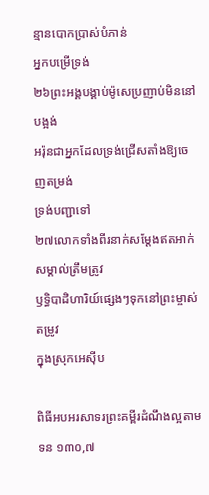ន្មានបោកប្រាស់បំភាន់
អ្នកបម្រើទ្រង់
២៦ព្រះអង្គបង្គាប់ម៉ូសេប្រញាប់មិននៅបង្អង់
អរ៉ុនជាអ្នកដែលទ្រង់ជ្រើសតាំងឱ្យចេញតម្រង់
ទ្រង់បញ្ជាទៅ
២៧លោកទាំងពីរនាក់សម្តែងឥតអាក់សម្គាល់ត្រឹមត្រូវ
ឫទ្ធិបាដិហារិយ៍ផ្សេងៗទុកនៅព្រះម្ចាស់តម្រូវ
ក្នុងស្រុកអេស៊ីប

ពិធីអបអរសាទរព្រះគម្ពីរដំណឹងល្អតាម ទន ១៣០,៧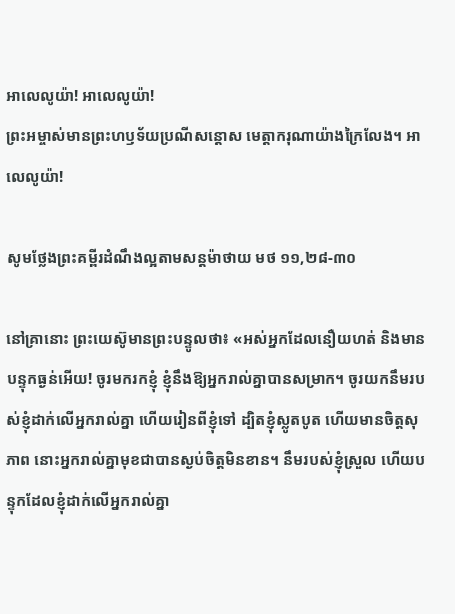អាលេលូយ៉ា! អាលេលូយ៉ា!
ព្រះអម្ចាស់មានព្រះហឫទ័យប្រណីសន្តោស មេត្តាករុណាយ៉ាងក្រៃលែង។ អាលេលូយ៉ា!

សូមថ្លែងព្រះគម្ពីរដំណឹងល្អតាមសន្តម៉ាថាយ មថ ១១,២៨-៣០

នៅគ្រានោះ ព្រះយេស៊ូមានព្រះបន្ទូលថា៖ «អស់អ្នកដែលនឿយហត់ និងមានបន្ទុកធ្ងន់អើយ! ចូរមករកខ្ញុំ ខ្ញុំនឹងឱ្យអ្នករាល់គ្នាបានសម្រាក។ ចូរយកនឹមរបស់ខ្ញុំដាក់លើអ្នករាល់គ្នា ហើយរៀនពីខ្ញុំទៅ ដ្បិតខ្ញុំស្លូតបូត ហើយមានចិត្តសុភាព នោះអ្នករាល់គ្នាមុខជាបានស្ងប់ចិត្តមិនខាន។ នឹមរបស់ខ្ញុំស្រួល ហើយបន្ទុកដែលខ្ញុំដាក់លើអ្នករាល់គ្នា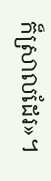ក៏ស្រាលដែរ»។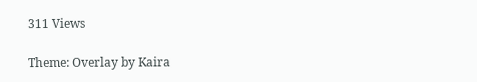311 Views

Theme: Overlay by Kaira